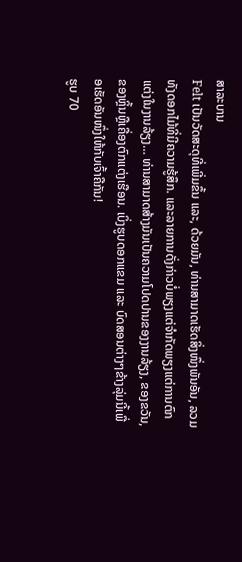ສາລະບານ
Felt ເປັນວັດສະດຸທີ່ເພີ່ມຂຶ້ນ ແລະ, ດ້ວຍມັນ, ທ່ານສາມາດເຮັດສິ່ງໜຶ່ງພັນອັນ, ລວມທັງດອກໄມ້ທີ່ມີຄວາມຮູ້ສຶກ. ແລະລາຍການດັ່ງກ່າວບໍ່ພຽງແຕ່ຈໍາກັດພຽງແຕ່ການຕົກແຕ່ງໃນງານລ້ຽງ… ທ່ານສາມາດສ້າງມັນເປັນຄວາມໂປດປານຂອງງານລ້ຽງ, ຂອງຂວັນ, ຂອງຫຼິ້ນຫຼືເຄື່ອງຕົກແຕ່ງເຮືອນ. ເບິ່ງຮູບດອກແຂມ ແລະ ບົດສອນຕ່າງໆຂ້າງລຸ່ມນີ້ເພື່ອເຮັດອັນໜຶ່ງໃຫ້ກັບເຈົ້າຄືກັນ!
ຮູບ 70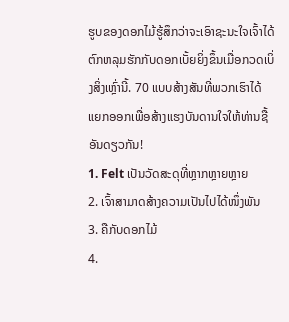ຮູບຂອງດອກໄມ້ຮູ້ສຶກວ່າຈະເອົາຊະນະໃຈເຈົ້າໄດ້
ຕົກຫລຸມຮັກກັບດອກເບັ້ຍຍິ່ງຂຶ້ນເມື່ອກວດເບິ່ງສິ່ງເຫຼົ່ານີ້. 70 ແບບສ້າງສັນທີ່ພວກເຮົາໄດ້ແຍກອອກເພື່ອສ້າງແຮງບັນດານໃຈໃຫ້ທ່ານຊື້ອັນດຽວກັນ!
1. Felt ເປັນວັດສະດຸທີ່ຫຼາກຫຼາຍຫຼາຍ
2. ເຈົ້າສາມາດສ້າງຄວາມເປັນໄປໄດ້ໜຶ່ງພັນ
3. ຄືກັບດອກໄມ້
4.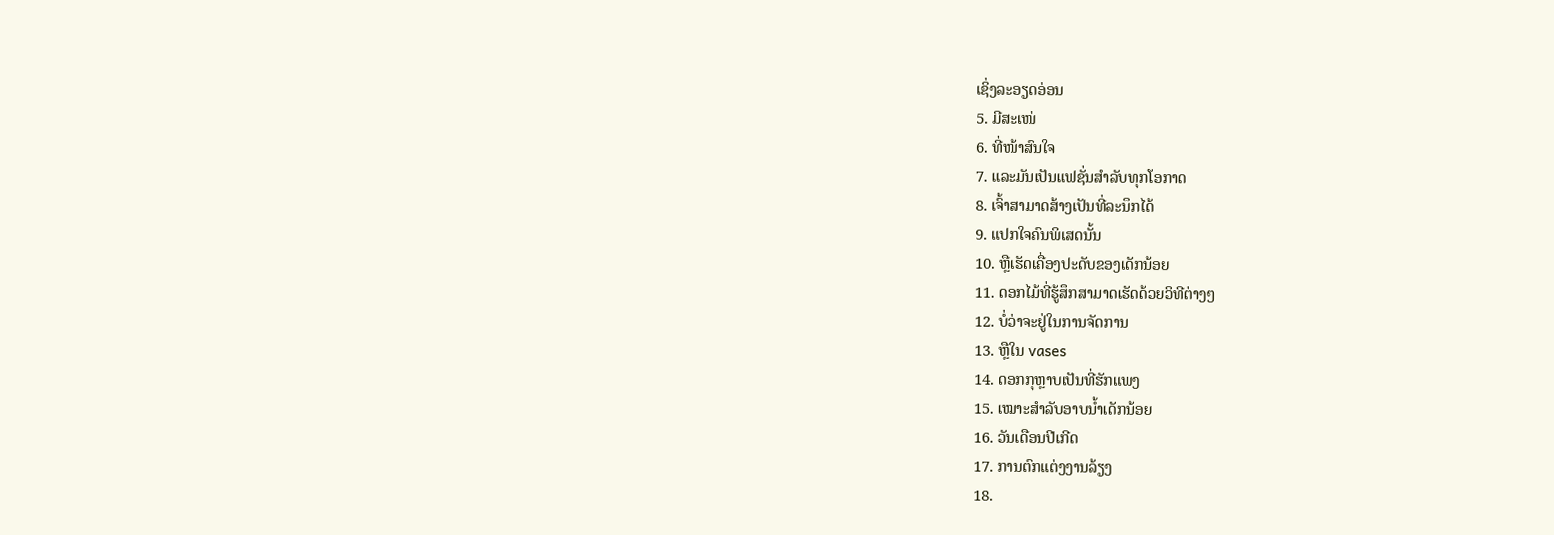ເຊິ່ງລະອຽດອ່ອນ
5. ມີສະເໜ່
6. ທີ່ໜ້າສົນໃຈ
7. ແລະມັນເປັນແຟຊັ່ນສຳລັບທຸກໂອກາດ
8. ເຈົ້າສາມາດສ້າງເປັນທີ່ລະນຶກໄດ້
9. ແປກໃຈຄົນພິເສດນັ້ນ
10. ຫຼືເຮັດເຄື່ອງປະດັບຂອງເດັກນ້ອຍ
11. ດອກໄມ້ທີ່ຮູ້ສຶກສາມາດເຮັດດ້ວຍວິທີຕ່າງໆ
12. ບໍ່ວ່າຈະຢູ່ໃນການຈັດການ
13. ຫຼືໃນ vases
14. ດອກກຸຫຼາບເປັນທີ່ຮັກແພງ
15. ເໝາະສຳລັບອາບນ້ຳເດັກນ້ອຍ
16. ວັນເດືອນປີເກີດ
17. ການຕົກແຕ່ງງານລ້ຽງ
18.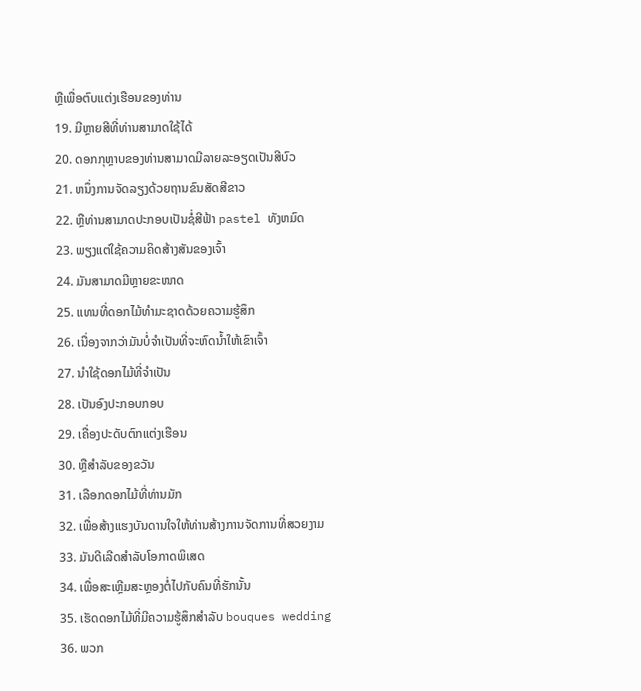ຫຼືເພື່ອຕົບແຕ່ງເຮືອນຂອງທ່ານ
19. ມີຫຼາຍສີທີ່ທ່ານສາມາດໃຊ້ໄດ້
20. ດອກກຸຫຼາບຂອງທ່ານສາມາດມີລາຍລະອຽດເປັນສີບົວ
21. ຫນຶ່ງການຈັດລຽງດ້ວຍຖານຂົນສັດສີຂາວ
22. ຫຼືທ່ານສາມາດປະກອບເປັນຊໍ່ສີຟ້າ pastel ທັງຫມົດ
23. ພຽງແຕ່ໃຊ້ຄວາມຄິດສ້າງສັນຂອງເຈົ້າ
24. ມັນສາມາດມີຫຼາຍຂະໜາດ
25. ແທນທີ່ດອກໄມ້ທໍາມະຊາດດ້ວຍຄວາມຮູ້ສຶກ
26. ເນື່ອງຈາກວ່າມັນບໍ່ຈໍາເປັນທີ່ຈະຫົດນ້ຳໃຫ້ເຂົາເຈົ້າ
27. ນຳໃຊ້ດອກໄມ້ທີ່ຈຳເປັນ
28. ເປັນອົງປະກອບກອບ
29. ເຄື່ອງປະດັບຕົກແຕ່ງເຮືອນ
30. ຫຼືສໍາລັບຂອງຂວັນ
31. ເລືອກດອກໄມ້ທີ່ທ່ານມັກ
32. ເພື່ອສ້າງແຮງບັນດານໃຈໃຫ້ທ່ານສ້າງການຈັດການທີ່ສວຍງາມ
33. ມັນດີເລີດສຳລັບໂອກາດພິເສດ
34. ເພື່ອສະເຫຼີມສະຫຼອງຕໍ່ໄປກັບຄົນທີ່ຮັກນັ້ນ
35. ເຮັດດອກໄມ້ທີ່ມີຄວາມຮູ້ສຶກສໍາລັບ bouques wedding
36. ພວກ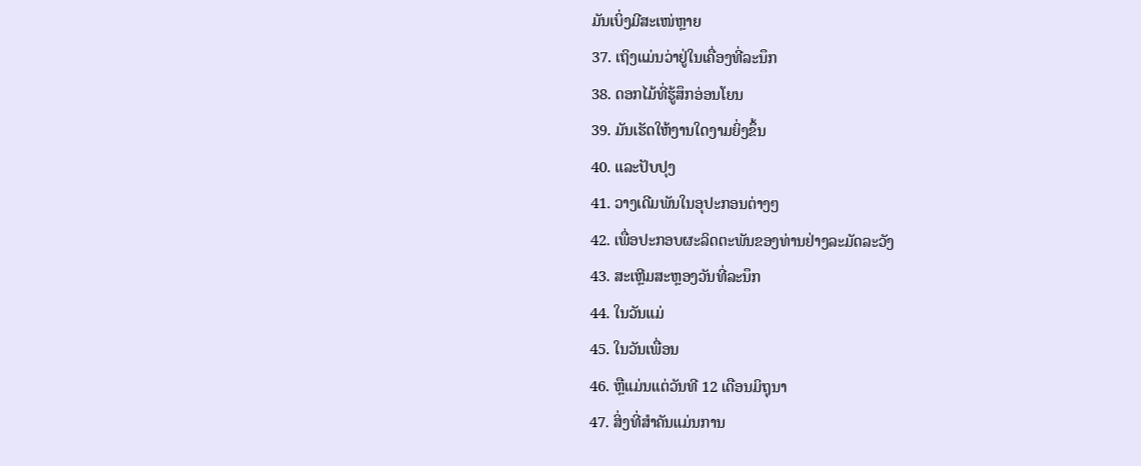ມັນເບິ່ງມີສະເໜ່ຫຼາຍ
37. ເຖິງແມ່ນວ່າຢູ່ໃນເຄື່ອງທີ່ລະນຶກ
38. ດອກໄມ້ທີ່ຮູ້ສຶກອ່ອນໂຍນ
39. ມັນເຮັດໃຫ້ງານໃດງາມຍິ່ງຂຶ້ນ
40. ແລະປັບປຸງ
41. ວາງເດີມພັນໃນອຸປະກອນຕ່າງໆ
42. ເພື່ອປະກອບຜະລິດຕະພັນຂອງທ່ານຢ່າງລະມັດລະວັງ
43. ສະເຫຼີມສະຫຼອງວັນທີ່ລະນຶກ
44. ໃນວັນແມ່
45. ໃນວັນເພື່ອນ
46. ຫຼືແມ່ນແຕ່ວັນທີ 12 ເດືອນມິຖຸນາ
47. ສິ່ງທີ່ສໍາຄັນແມ່ນການ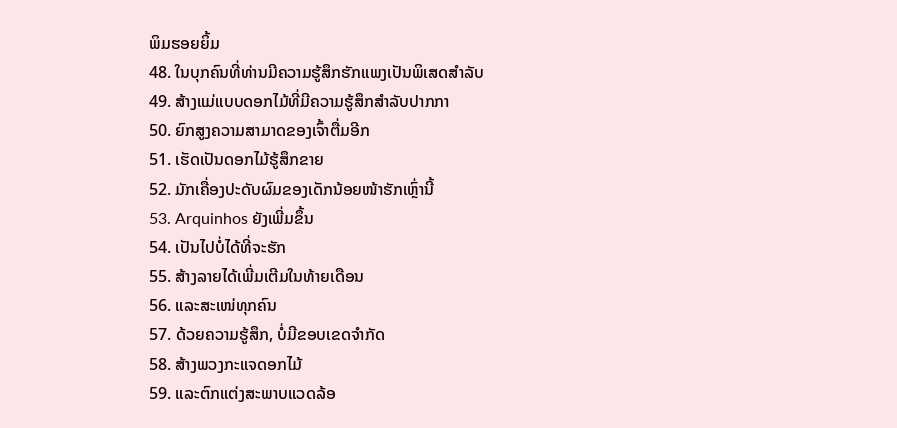ພິມຮອຍຍິ້ມ
48. ໃນບຸກຄົນທີ່ທ່ານມີຄວາມຮູ້ສຶກຮັກແພງເປັນພິເສດສໍາລັບ
49. ສ້າງແມ່ແບບດອກໄມ້ທີ່ມີຄວາມຮູ້ສຶກສໍາລັບປາກກາ
50. ຍົກສູງຄວາມສາມາດຂອງເຈົ້າຕື່ມອີກ
51. ເຮັດເປັນດອກໄມ້ຮູ້ສຶກຂາຍ
52. ມັກເຄື່ອງປະດັບຜົມຂອງເດັກນ້ອຍໜ້າຮັກເຫຼົ່ານີ້
53. Arquinhos ຍັງເພີ່ມຂຶ້ນ
54. ເປັນໄປບໍ່ໄດ້ທີ່ຈະຮັກ
55. ສ້າງລາຍໄດ້ເພີ່ມເຕີມໃນທ້າຍເດືອນ
56. ແລະສະເໜ່ທຸກຄົນ
57. ດ້ວຍຄວາມຮູ້ສຶກ, ບໍ່ມີຂອບເຂດຈໍາກັດ
58. ສ້າງພວງກະແຈດອກໄມ້
59. ແລະຕົກແຕ່ງສະພາບແວດລ້ອ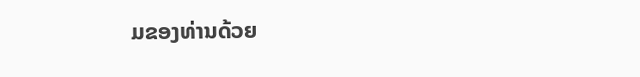ມຂອງທ່ານດ້ວຍ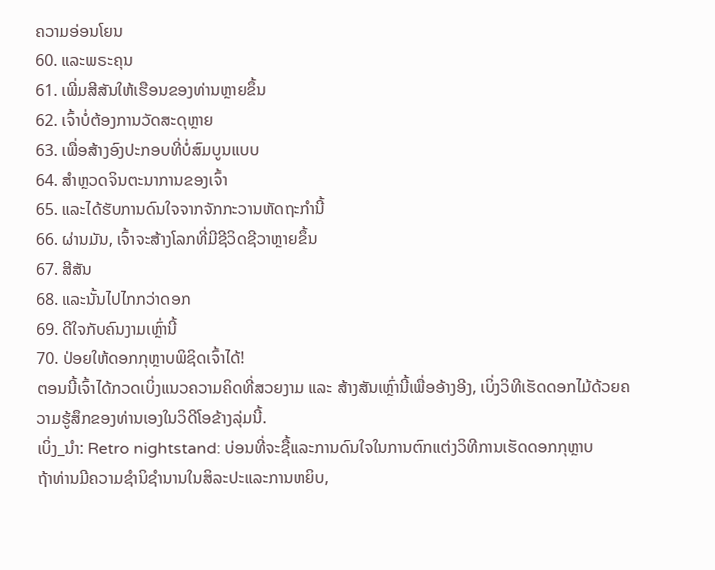ຄວາມອ່ອນໂຍນ
60. ແລະພຣະຄຸນ
61. ເພີ່ມສີສັນໃຫ້ເຮືອນຂອງທ່ານຫຼາຍຂຶ້ນ
62. ເຈົ້າບໍ່ຕ້ອງການວັດສະດຸຫຼາຍ
63. ເພື່ອສ້າງອົງປະກອບທີ່ບໍ່ສົມບູນແບບ
64. ສຳຫຼວດຈິນຕະນາການຂອງເຈົ້າ
65. ແລະໄດ້ຮັບການດົນໃຈຈາກຈັກກະວານຫັດຖະກໍານີ້
66. ຜ່ານມັນ, ເຈົ້າຈະສ້າງໂລກທີ່ມີຊີວິດຊີວາຫຼາຍຂຶ້ນ
67. ສີສັນ
68. ແລະນັ້ນໄປໄກກວ່າດອກ
69. ດີໃຈກັບຄົນງາມເຫຼົ່ານີ້
70. ປ່ອຍໃຫ້ດອກກຸຫຼາບພິຊິດເຈົ້າໄດ້!
ຕອນນີ້ເຈົ້າໄດ້ກວດເບິ່ງແນວຄວາມຄິດທີ່ສວຍງາມ ແລະ ສ້າງສັນເຫຼົ່ານີ້ເພື່ອອ້າງອີງ, ເບິ່ງວິທີເຮັດດອກໄມ້ດ້ວຍຄວາມຮູ້ສຶກຂອງທ່ານເອງໃນວິດີໂອຂ້າງລຸ່ມນີ້.
ເບິ່ງ_ນຳ: Retro nightstand: ບ່ອນທີ່ຈະຊື້ແລະການດົນໃຈໃນການຕົກແຕ່ງວິທີການເຮັດດອກກຸຫຼາບ
ຖ້າທ່ານມີຄວາມຊໍານິຊໍານານໃນສິລະປະແລະການຫຍິບ,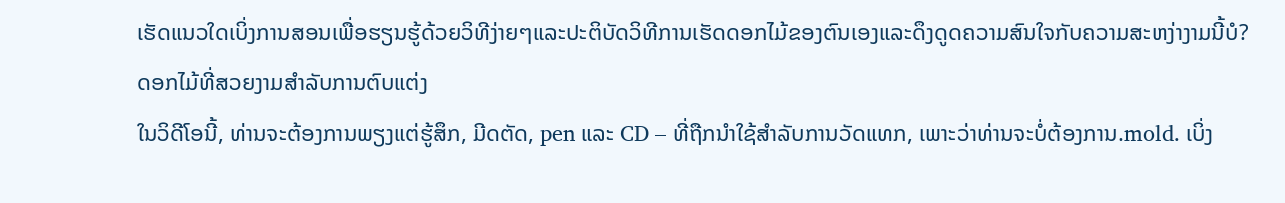ເຮັດແນວໃດເບິ່ງການສອນເພື່ອຮຽນຮູ້ດ້ວຍວິທີງ່າຍໆແລະປະຕິບັດວິທີການເຮັດດອກໄມ້ຂອງຕົນເອງແລະດຶງດູດຄວາມສົນໃຈກັບຄວາມສະຫງ່າງາມນີ້ບໍ?
ດອກໄມ້ທີ່ສວຍງາມສໍາລັບການຕົບແຕ່ງ
ໃນວິດີໂອນີ້, ທ່ານຈະຕ້ອງການພຽງແຕ່ຮູ້ສຶກ, ມີດຕັດ, pen ແລະ CD – ທີ່ຖືກນໍາໃຊ້ສໍາລັບການວັດແທກ, ເພາະວ່າທ່ານຈະບໍ່ຕ້ອງການ.mold. ເບິ່ງ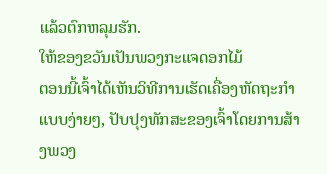ແລ້ວຕົກຫລຸມຮັກ.
ໃຫ້ຂອງຂວັນເປັນພວງກະແຈດອກໄມ້
ຕອນນີ້ເຈົ້າໄດ້ເຫັນວິທີການເຮັດເຄື່ອງຫັດຖະກໍາແບບງ່າຍໆ, ປັບປຸງທັກສະຂອງເຈົ້າໂດຍການສ້າງພວງ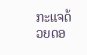ກະແຈດ້ວຍດອ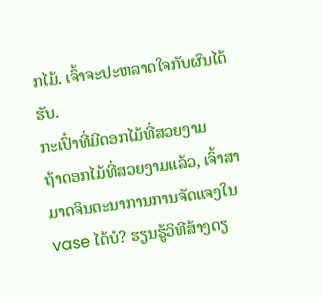ກໄມ້. ເຈົ້າຈະປະຫລາດໃຈກັບຜົນໄດ້ຮັບ.
ກະເປົ໋າທີ່ມີດອກໄມ້ທີ່ສວຍງາມ
ຖ້າດອກໄມ້ທີ່ສວຍງາມແລ້ວ, ເຈົ້າສາມາດຈິນຕະນາການການຈັດແຈງໃນ vase ໄດ້ບໍ? ຮຽນຮູ້ວິທີສ້າງດຽ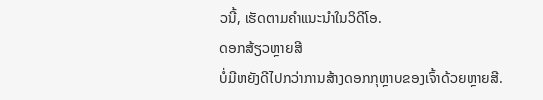ວນີ້, ເຮັດຕາມຄຳແນະນຳໃນວິດີໂອ.
ດອກສ້ຽວຫຼາຍສີ
ບໍ່ມີຫຍັງດີໄປກວ່າການສ້າງດອກກຸຫຼາບຂອງເຈົ້າດ້ວຍຫຼາຍສີ.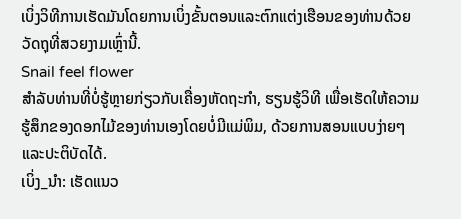ເບິ່ງວິທີການເຮັດມັນໂດຍການເບິ່ງຂັ້ນຕອນແລະຕົກແຕ່ງເຮືອນຂອງທ່ານດ້ວຍວັດຖຸທີ່ສວຍງາມເຫຼົ່ານີ້.
Snail feel flower
ສຳລັບທ່ານທີ່ບໍ່ຮູ້ຫຼາຍກ່ຽວກັບເຄື່ອງຫັດຖະກໍາ, ຮຽນຮູ້ວິທີ ເພື່ອເຮັດໃຫ້ຄວາມຮູ້ສຶກຂອງດອກໄມ້ຂອງທ່ານເອງໂດຍບໍ່ມີແມ່ພິມ, ດ້ວຍການສອນແບບງ່າຍໆແລະປະຕິບັດໄດ້.
ເບິ່ງ_ນຳ: ເຮັດແນວ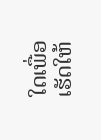ໃດເພື່ອເຮັດໃຫ້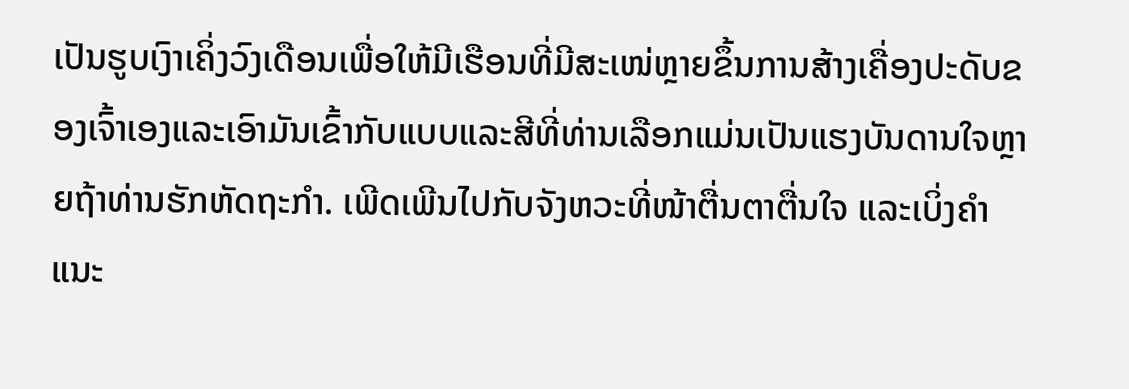ເປັນຮູບເງົາເຄິ່ງວົງເດືອນເພື່ອໃຫ້ມີເຮືອນທີ່ມີສະເໜ່ຫຼາຍຂຶ້ນການສ້າງເຄື່ອງປະດັບຂອງເຈົ້າເອງແລະເອົາມັນເຂົ້າກັບແບບແລະສີທີ່ທ່ານເລືອກແມ່ນເປັນແຮງບັນດານໃຈຫຼາຍຖ້າທ່ານຮັກຫັດຖະກໍາ. ເພີດເພີນໄປກັບຈັງຫວະທີ່ໜ້າຕື່ນຕາຕື່ນໃຈ ແລະເບິ່ງຄຳແນະ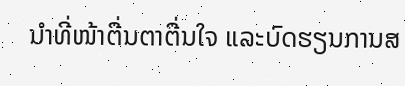ນຳທີ່ໜ້າຕື່ນຕາຕື່ນໃຈ ແລະບົດຮຽນການສ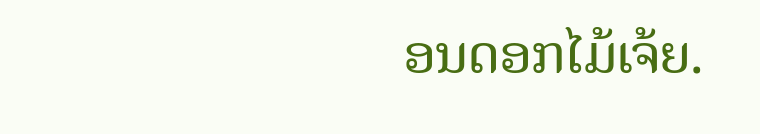ອນດອກໄມ້ເຈ້ຍ.